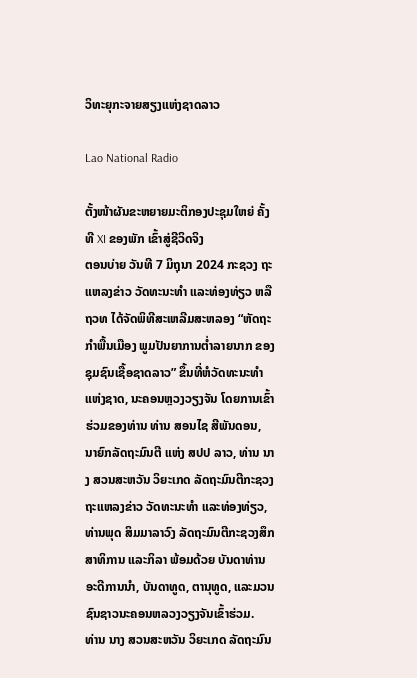ວິທະຍຸກະຈາຍສຽງແຫ່ງຊາດລາວ

Lao National Radio

ຕັ້ງໜ້າຜັນຂະຫຍາຍມະຕິກອງປະຊຸມໃຫຍ່ ຄັ້ງທີ XI ຂອງພັກ ເຂົ້າສູ່ຊີວິດຈິງ
ຕອນບ່າຍ ວັນທີ 7 ມິຖຸນາ 2024 ກະຊວງ ຖະແຫລງຂ່າວ ວັດທະນະທໍາ ແລະທ່ອງທ່ຽວ ຫລື ຖວທ ໄດ້ຈັດພິທີສະເຫລີມສະຫລອງ “ຫັດຖະກໍາພື້ນເມືອງ ພູມປັນຍາການຕໍ່າລາຍນາກ ຂອງຊຸມຊົນເຊື້ອຊາດລາວ” ຂຶ້ນທີ່ຫໍວັດທະນະທໍາແຫ່ງຊາດ, ນະຄອນຫຼວງວຽງຈັນ ໂດຍການເຂົ້າຮ່ວມຂອງທ່ານ ທ່ານ ສອນໄຊ ສີພັນດອນ, ນາຍົກລັດຖະມົນຕີ ແຫ່ງ ສປປ ລາວ, ທ່ານ ນາງ ສວນສະຫວັນ ວິຍະເກດ ລັດຖະມົນຕີກະຊວງຖະແຫລງຂ່າວ ວັດທະນະທໍາ ແລະທ່ອງທ່ຽວ, ທ່ານພຸດ ສິມມາລາວົງ ລັດຖະມົນຕີກະຊວງສຶກສາທິການ ແລະກິລາ ພ້ອມດ້ວຍ ບັນດາທ່ານອະດີການນຳ, ບັນດາທູດ, ຕານຸທູດ, ແລະມວນຊົນຊາວນະຄອນຫລວງວຽງຈັນເຂົ້າຮ່ວມ.
ທ່ານ ນາງ ສວນສະຫວັນ ວິຍະເກດ ລັດຖະມົນ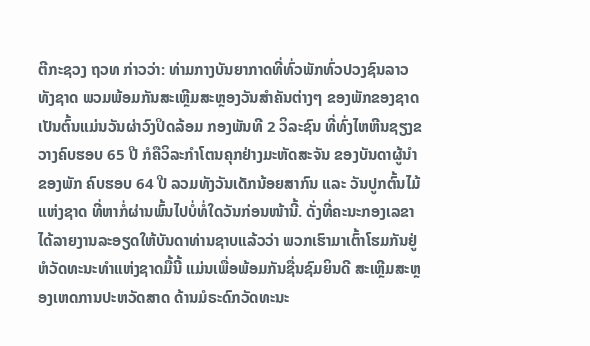ຕີກະຊວງ ຖວທ ກ່າວວ່າ: ທ່າມກາງບັນຍາກາດທີ່ທົ່ວພັກທົ່ວປວງຊົນລາວທັງຊາດ ພວມພ້ອມກັນສະເຫຼີມສະຫຼອງວັນສໍາຄັນຕ່າງໆ ຂອງພັກຂອງຊາດ ເປັນຕົ້ນແມ່ນວັນຜ່າວົງປິດລ້ອມ ກອງພັນທີ 2 ວິລະຊົນ ທີ່ທົ່ງໄຫຫີນຊຽງຂວາງຄົບຮອບ 65 ປີ ກໍຄືວິລະກໍາໂຕນຄຸກຢ່າງມະຫັດສະຈັນ ຂອງບັນດາຜູ້ນໍາຂອງພັກ ຄົບຮອບ 64 ປີ ລວມທັງວັນເດັກນ້ອຍສາກົນ ແລະ ວັນປູກຕົ້ນໄມ້ແຫ່ງຊາດ ທີ່ຫາກໍ່ຜ່ານພົ້ນໄປບໍ່ທໍ່ໃດວັນກ່ອນໜ້ານີ້. ດັ່ງທີ່ຄະນະກອງເລຂາໄດ້ລາຍງານລະອຽດໃຫ້ບັນດາທ່ານຊາບແລ້ວວ່າ ພວກເຮົາມາເຕົ້າໂຮມກັນຢູ່ຫໍວັດທະນະທໍາແຫ່ງຊາດມື້ນີ້ ແມ່ນເພື່ອພ້ອມກັນຊື່ນຊົມຍິນດີ ສະເຫຼີມສະຫຼອງເຫດການປະຫວັດສາດ ດ້ານມໍຣະດົກວັດທະນະ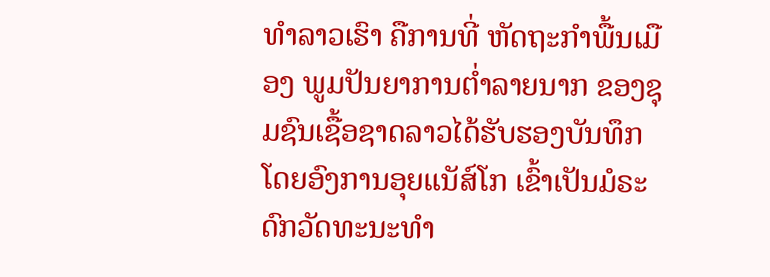ທໍາລາວເຮົາ ຄືການທີ່ ຫັດຖະກໍາພື້ນເມືອງ ພູມປັນຍາການຕໍ່າລາຍນາກ ຂອງຊຸມຊົນເຊື້ອຊາດລາວໄດ້ຮັບຮອງບັນທຶກ ໂດຍອົງການອຸຍແນັສ໌ໂກ ເຂົ້າເປັນມໍຣະດົກວັດທະນະທໍາ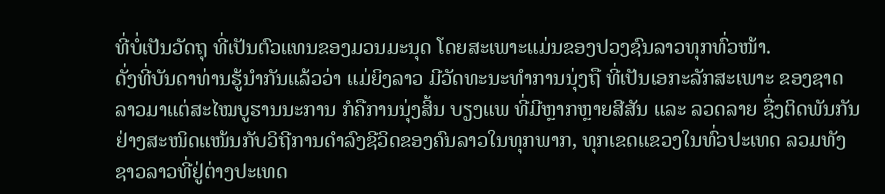ທີ່ບໍ່ເປັນວັດຖຸ ທີ່ເປັນຕົວແທນຂອງມວນມະນຸດ ໂດຍສະເພາະແມ່ນຂອງປວງຊົນລາວທຸກທົ່ວໜ້າ.
ດັ່ງທີ່ບັນດາທ່ານຮູ້ນໍາກັນແລ້ວວ່າ ແມ່ຍິງລາວ ມີວັດທະນະທໍາການນຸ່ງຖື ທີ່ເປັນເອກະລັກສະເພາະ ຂອງຊາດລາວມາແຕ່ສະໄໝບູຮານນະການ ກໍຄືການນຸ່ງສິ້ນ ບຽງແພ ທີ່ມີຫຼາກຫຼາຍສີສັນ ແລະ ລວດລາຍ ຊື່ງຕິດພັນກັນຢ່າງສະໜິດແໜ້ນກັບວິຖີການດໍາລົງຊີວິດຂອງຄົນລາວໃນທຸກພາກ, ທຸກເຂດແຂວງໃນທົ່ວປະເທດ ລວມທັງຊາວລາວທີ່ຢູ່ຕ່າງປະເທດ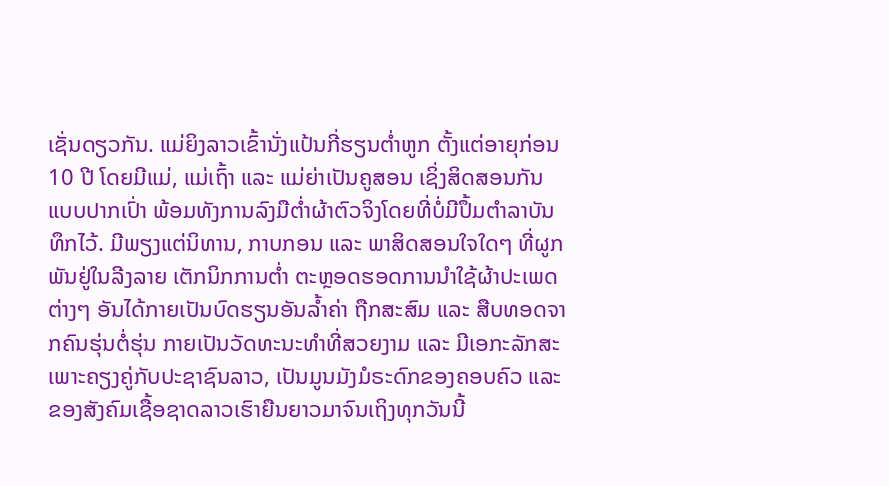ເຊັ່ນດຽວກັນ. ແມ່ຍິງລາວເຂົ້ານັ່ງແປ້ນກີ່ຮຽນຕໍ່າຫູກ ຕັ້ງແຕ່ອາຍຸກ່ອນ 10 ປີ ໂດຍມີແມ່, ແມ່ເຖົ້າ ແລະ ແມ່ຍ່າເປັນຄູສອນ ເຊິ່ງສິດສອນກັນແບບປາກເປົ່າ ພ້ອມທັງການລົງມືຕໍ່າຜ້າຕົວຈິງໂດຍທີ່ບໍ່ມີປຶ້ມຕໍາລາບັນທຶກໄວ້. ມີພຽງແຕ່ນິທານ, ກາບກອນ ແລະ ພາສິດສອນໃຈໃດໆ ທີ່ຜູກພັນຢູ່ໃນລີງລາຍ ເຕັກນິກການຕໍ່າ ຕະຫຼອດຮອດການນໍາໃຊ້ຜ້າປະເພດຕ່າງໆ ອັນໄດ້ກາຍເປັນບົດຮຽນອັນລໍ້າຄ່າ ຖືກສະສົມ ແລະ ສືບທອດຈາກຄົນຮຸ່ນຕໍ່ຮຸ່ນ ກາຍເປັນວັດທະນະທໍາທີ່ສວຍງາມ ແລະ ມີເອກະລັກສະເພາະຄຽງຄູ່ກັບປະຊາຊົນລາວ, ເປັນມູນມັງມໍຣະດົກຂອງຄອບຄົວ ແລະ ຂອງສັງຄົມເຊື້ອຊາດລາວເຮົາຍືນຍາວມາຈົນເຖິງທຸກວັນນີ້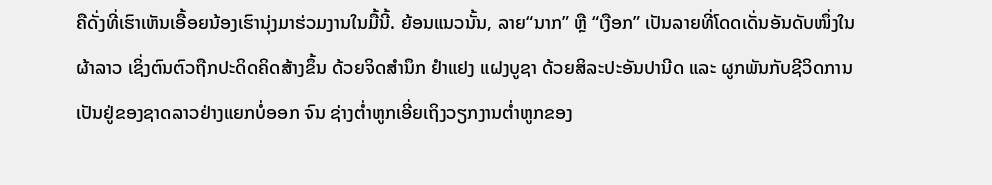ຄືດັ່ງທີ່ເຮົາເຫັນເອື້ອຍນ້ອງເຮົານຸ່ງມາຮ່ວມງານໃນມື້ນີ້. ຍ້ອນແນວນັ້ນ, ລາຍ“ນາກ” ຫຼື “ເງືອກ” ເປັນລາຍທີ່ໂດດເດັ່ນອັນດັບໜຶ່ງໃນຜ້າລາວ ເຊິ່ງຕົນຕົວຖືກປະດິດຄິດສ້າງຂຶ້ນ ດ້ວຍຈິດສໍານຶກ ຢໍາແຢງ ແຝງບູຊາ ດ້ວຍສິລະປະອັນປານີດ ແລະ ຜູກພັນກັບຊີວິດການເປັນຢູ່ຂອງຊາດລາວຢ່າງແຍກບໍ່ອອກ ຈົນ ຊ່າງຕໍ່າຫູກເອີ່ຍເຖິງວຽກງານຕໍ່າຫູກຂອງ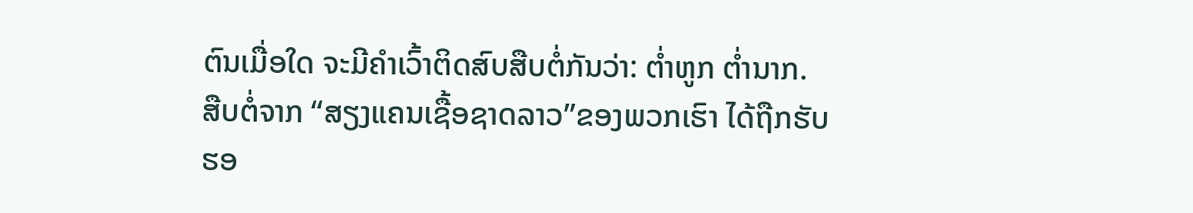ຕົນເມື່ອໃດ ຈະມີຄໍາເວົ້າຕິດສົບສືບຕໍ່ກັນວ່າ: ຕໍ່າຫູກ ຕໍ່ານາກ.
ສືບຕໍ່ຈາກ “ສຽງແຄນເຊື້ອຊາດລາວ”ຂອງພວກເຮົາ ໄດ້ຖືກຮັບຮອ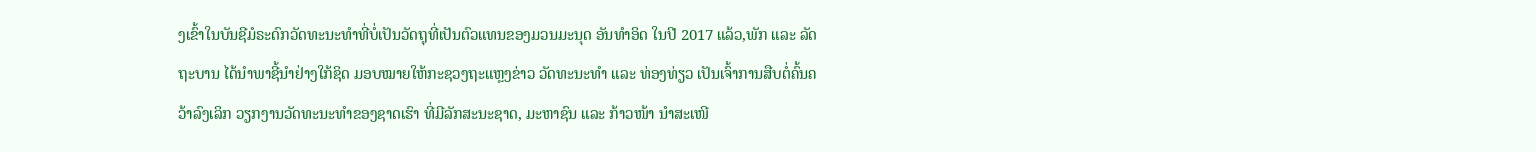ງເຂົ້າໃນບັນຊີມໍຣະດົກວັດທະນະທໍາທີ່ບໍ່ເປັນວັດຖຸທີ່ເປັນຕົວແທນຂອງມວນມະນຸດ ອັນທໍາອິດ ໃນປີ 2017 ແລ້ວ,ພັກ ແລະ ລັດຖະບານ ໄດ້ນໍາພາຊີ້ນໍາຢ່າງໃກ້ຊິດ ມອບໝາຍໃຫ້ກະຊວງຖະແຫຼງຂ່າວ ວັດທະນະທໍາ ແລະ ທ່ອງທ່ຽວ ເປັນເຈົ້າການສືບຕໍ່ຄົ້ນຄວ້າລົງເລິກ ວຽກງານວັດທະນະທໍາຂອງຊາດເຮົາ ທີ່ມີລັກສະນະຊາດ, ມະຫາຊົນ ແລະ ກ້າວໜ້າ ນໍາສະເໜີ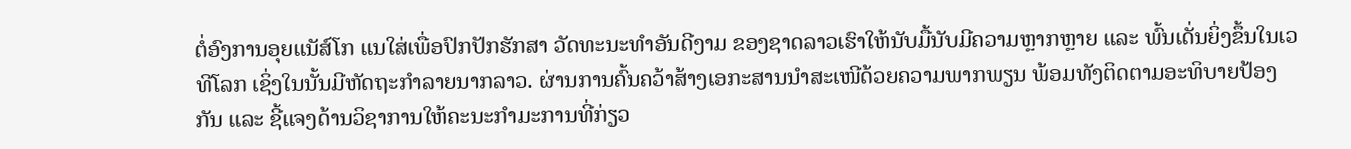ຕໍ່ອົງການອຸຍແນັສ໌ໂກ ແນໃສ່ເພື່ອປົກປັກຮັກສາ ວັດທະນະທໍາອັນດີງາມ ຂອງຊາດລາວເຮົາໃຫ້ນັບມື້ນັບມີຄວາມຫຼາກຫຼາຍ ແລະ ພົ້ນເດັ່ນຍິ່ງຂຶ້ນໃນເວທີໂລກ ເຊິ່ງໃນນັ້ນມີຫັດຖະກໍາລາຍນາກລາວ. ຜ່ານການຄົ້ນຄວ້າສ້າງເອກະສານນໍາສະເໜີດ້ວຍຄວາມພາກພຽນ ພ້ອມທັງຕິດຕາມອະທິບາຍປ້ອງກັນ ແລະ ຊີ້ແຈງດ້ານວິຊາການໃຫ້ຄະນະກໍາມະການທີ່ກ່ຽວ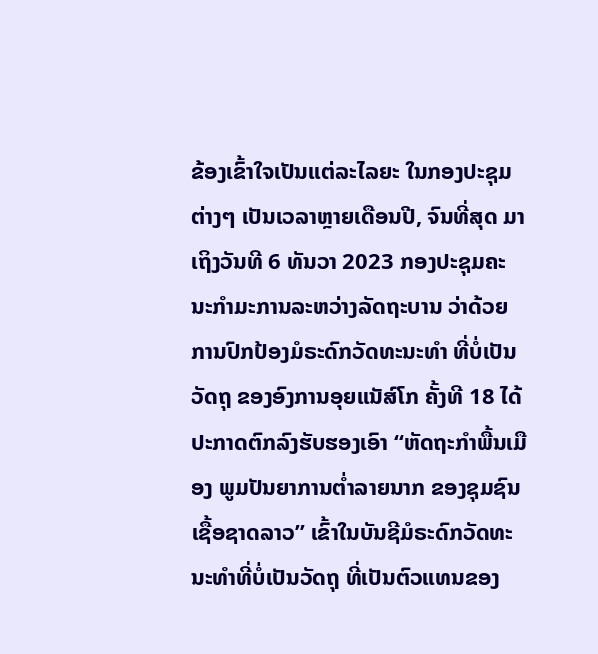ຂ້ອງເຂົ້າໃຈເປັນແຕ່ລະໄລຍະ ໃນກອງປະຊຸມຕ່າງໆ ເປັນເວລາຫຼາຍເດືອນປີ, ຈົນທີ່ສຸດ ມາເຖິງວັນທີ 6 ທັນວາ 2023 ກອງປະຊຸມຄະນະກໍາມະການລະຫວ່າງລັດຖະບານ ວ່າດ້ວຍການປົກປ້ອງມໍຣະດົກວັດທະນະທໍາ ທີ່ບໍ່ເປັນວັດຖຸ ຂອງອົງການອຸຍແນັສ໌ໂກ ຄັ້ງທີ 18 ໄດ້ປະກາດຕົກລົງຮັບຮອງເອົາ “ຫັດຖະກໍາພື້ນເມືອງ ພູມປັນຍາການຕໍ່າລາຍນາກ ຂອງຊຸມຊົນເຊື້ອຊາດລາວ” ເຂົ້າໃນບັນຊີມໍຣະດົກວັດທະນະທໍາທີ່ບໍ່ເປັນວັດຖຸ ທີ່ເປັນຕົວແທນຂອງ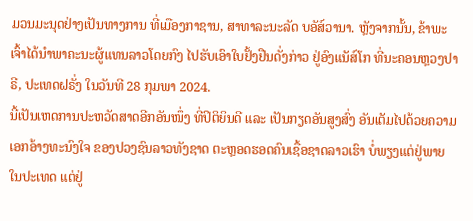ມວນມະນຸດຢ່າງເປັນທາງການ ທີ່ເມືອງກາຊານ, ສາທາລະນະລັດ ບອັສ໌ວານາ. ຫຼັງຈາກນັ້ນ, ຂ້າພະເຈົ້າໄດ້ນໍາພາຄະນະຜູ້ແທນລາວໂດຍກົງ ໄປຮັບເອົາໃບຢັ້ງຢືນດັ່ງກ່າວ ຢູ່ອົງແນັສ໌ໂກ ທີ່ນະຄອນຫຼວງປາຣີ, ປະເທດຝຣັ່ງ ໃນວັນທີ 28 ກຸມພາ 2024.
ນີ້ເປັນເຫດການປະຫວັດສາດອີກອັນໜຶ່ງ ທີ່ປິຕິຍິນດີ ແລະ ເປັນກຽດອັນສູງສົ່ງ ອັນເຕັມໄປດ້ວຍຄວາມເອກອ້າງທະນົງໃຈ ຂອງປວງຊົນລາວທັງຊາດ ຕະຫຼອດຮອດຄົນເຊື້ອຊາດລາວເຮົາ ບໍ່ພຽງແຕ່ຢູ່ພາຍໃນປະເທດ ແຕ່ຢູ່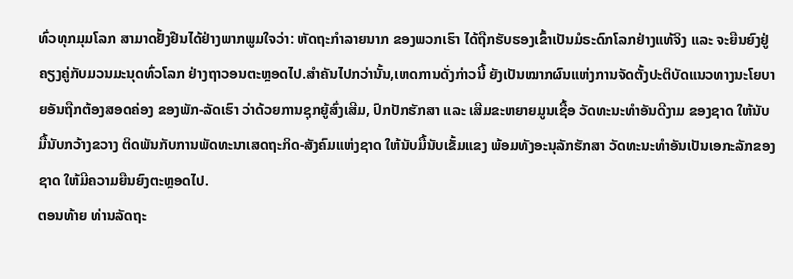ທົ່ວທຸກມຸມໂລກ ສາມາດຢັ້ງຢືນໄດ້ຢ່າງພາກພູມໃຈວ່າ: ຫັດຖະກໍາລາຍນາກ ຂອງພວກເຮົາ ໄດ້ຖືກຮັບຮອງເຂົ້າເປັນມໍຣະດົກໂລກຢ່າງແທ້ຈິງ ແລະ ຈະຍືນຍົງຢູ່ຄຽງຄູ່ກັບມວນມະນຸດທົ່ວໂລກ ຢ່າງຖາວອນຕະຫຼອດໄປ.ສໍາຄັນໄປກວ່ານັ້ນ,ເຫດການດັ່ງກ່າວນີ້ ຍັງເປັນໝາກຜົນແຫ່ງການຈັດຕັ້ງປະຕິບັດແນວທາງນະໂຍບາຍອັນຖືກຕ້ອງສອດຄ່ອງ ຂອງພັກ-ລັດເຮົາ ວ່າດ້ວຍການຊຸກຍູ້ສົ່ງເສີມ, ປົກປັກຮັກສາ ແລະ ເສີມຂະຫຍາຍມູນເຊື້ອ ວັດທະນະທໍາອັນດີງາມ ຂອງຊາດ ໃຫ້ນັບມື້ນັບກວ້າງຂວາງ ຕິດພັນກັບການພັດທະນາເສດຖະກິດ-ສັງຄົມແຫ່ງຊາດ ໃຫ້ນັບມື້ນັບເຂັ້ມແຂງ ພ້ອມທັງອະນຸລັກຮັກສາ ວັດທະນະທໍາອັນເປັນເອກະລັກຂອງຊາດ ໃຫ້ມີຄວາມຍືນຍົງຕະຫຼອດໄປ.
ຕອນທ້າຍ ທ່ານລັດຖະ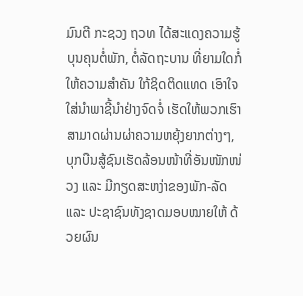ມົນຕີ ກະຊວງ ຖວທ ໄດ້ສະແດງຄວາມຮູ້ບຸນຄຸນຕໍ່ພັກ, ຕໍ່ລັດຖະບານ ທີ່ຍາມໃດກໍ່ໃຫ້ຄວາມສໍາຄັນ ໃກ້ຊິດຕິດແທດ ເອົາໃຈໃສ່ນໍາພາຊີ້ນໍາຢ່າງຈົດຈໍ່ ເຮັດໃຫ້ພວກເຮົາສາມາດຜ່ານຜ່າຄວາມຫຍຸ້ງຍາກຕ່າງໆ, ບຸກບືນສູ້ຊົນເຮັດລ້ອນໜ້າທີ່ອັນໜັກໜ່ວງ ແລະ ມີກຽດສະຫງ່າຂອງພັກ-ລັດ ແລະ ປະຊາຊົນທັງຊາດມອບໝາຍໃຫ້ ດ້ວຍຜົນ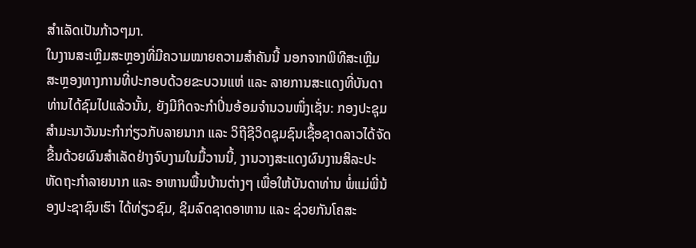ສໍາເລັດເປັນກ້າວໆມາ.
ໃນງານສະເຫຼີມສະຫຼອງທີ່ມີຄວາມໝາຍຄວາມສໍາຄັນນີ້ ນອກຈາກພິທີສະເຫຼີມສະຫຼອງທາງການທີ່ປະກອບດ້ວຍຂະບວນແຫ່ ແລະ ລາຍການສະແດງທີ່ບັນດາທ່ານໄດ້ຊົມໄປແລ້ວນັ້ນ, ຍັງມີກິດຈະກໍາປິ່ນອ້ອມຈໍານວນໜຶ່ງເຊັ່ນ: ກອງປະຊຸມສໍາມະນາວັນນະກໍາກ່ຽວກັບລາຍນາກ ແລະ ວິຖີຊີວິດຊຸມຊົນເຊື້ອຊາດລາວໄດ້ຈັດຂື້ນດ້ວຍຜົນສໍາເລັດຢ່າງຈົບງາມໃນມື້ວານນີ້, ງານວາງສະແດງຜົນງານສິລະປະຫັດຖະກໍາລາຍນາກ ແລະ ອາຫານພື້ນບ້ານຕ່າງໆ ເພື່ອໃຫ້ບັນດາທ່ານ ພໍ່ແມ່ພີ່ນ້ອງປະຊາຊົນເຮົາ ໄດ້ທ່ຽວຊົມ, ຊິມລົດຊາດອາຫານ ແລະ ຊ່ວຍກັນໂຄສະ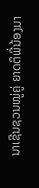ນາເຊີນຊວນໝູ່ຄູ່ ຍາດຕິພີ່ນ້ອງມາ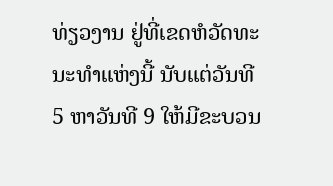ທ່ຽວງານ ຢູ່ທີ່ເຂດຫໍວັດທະນະທໍາແຫ່ງນີ້ ນັບແຕ່ວັນທີ 5 ຫາວັນທີ 9 ໃຫ້ມີຂະບວນ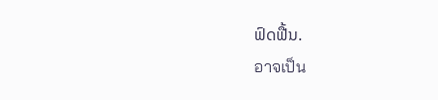ຟົດຟື້ນ.
อาจเป็น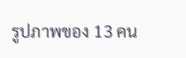รูปภาพของ 13 คน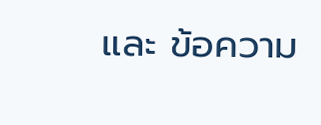และ ข้อความ